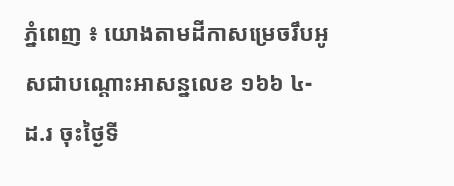ភ្នំពេញ ៖ យោងតាមដីកាសម្រេចរឹបអូសជាបណ្តោះអាសន្នលេខ ១៦៦ ៤- ដ.រ ចុះថ្ងៃទី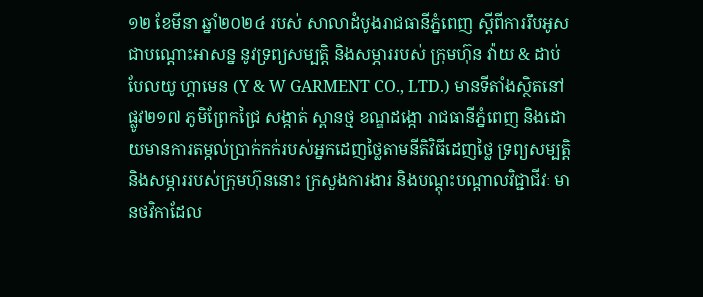១២ ខែមីនា ឆ្នាំ២០២៤ របស់ សាលាដំបូងរាជធានីភ្នំពេញ ស្តីពីការរឹបអូសជាបណ្តោះអាសន្ន នូវទ្រព្យសម្បត្តិ និងសម្ភាររបស់ ក្រុមហ៊ុន វ៉ាយ & ដាប់បែលយូ ហ្គាមេន (Y & W GARMENT CO., LTD.) មានទីតាំងស្ថិតនៅផ្លូវ២១៧ ភូមិព្រែកជ្រៃ សង្កាត់ ស្ពានថ្ម ខណ្ឌដង្កោ រាជធានីភ្នំពេញ និងដោយមានការតម្កល់ប្រាក់កក់របស់អ្នកដេញថ្លៃតាមនីតិវិធីដេញថ្លៃ ទ្រព្យសម្បត្តិ និងសម្ភាររបស់ក្រុមហ៊ុននោះ ក្រសួងការងារ និងបណ្តុះបណ្តាលវិជ្ជាជីវៈ មានថវិកាដែល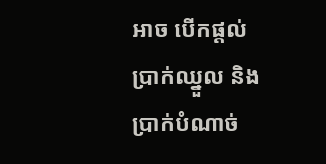អាច បើកផ្តល់ប្រាក់ឈ្នួល និងប្រាក់បំណាច់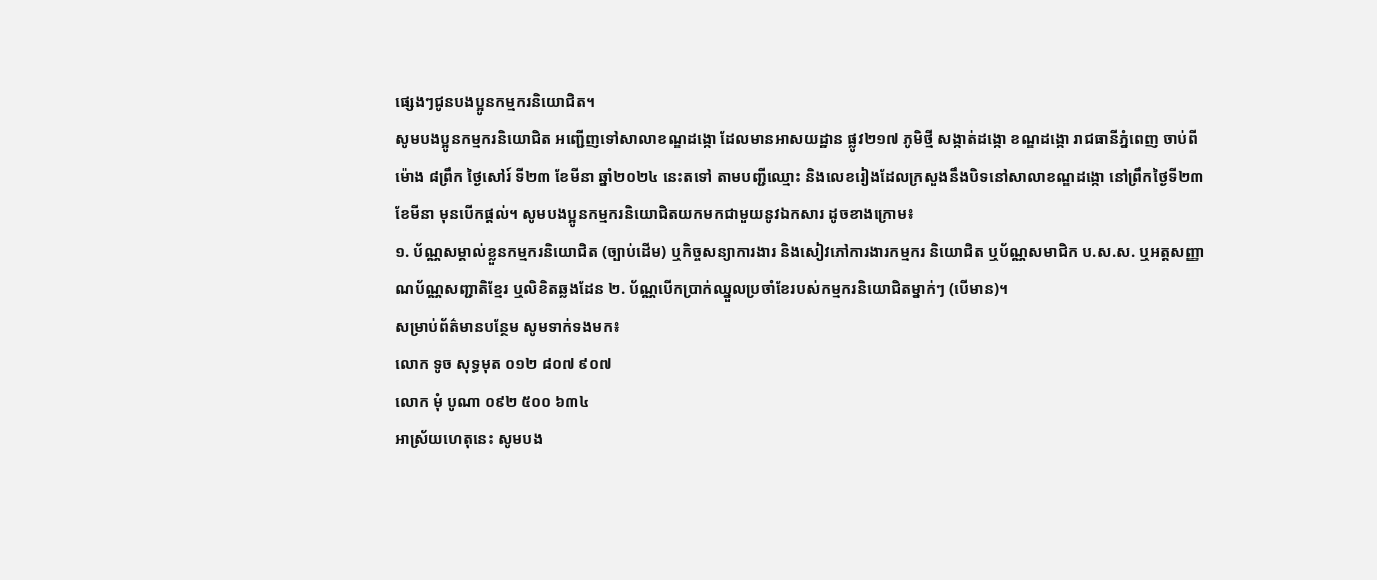ផ្សេងៗជូនបងប្អូនកម្មករនិយោជិត។
សូមបងប្អូនកម្មករនិយោជិត អញ្ជើញទៅសាលាខណ្ឌដង្កោ ដែលមានអាសយដ្ឋាន ផ្លូវ២១៧ ភូមិថ្មី សង្កាត់ដង្កោ ខណ្ឌដង្កោ រាជធានីភ្នំពេញ ចាប់ពីម៉ោង ៨ព្រឹក ថ្ងៃសៅរ៍ ទី២៣ ខែមីនា ឆ្នាំ២០២៤ នេះតទៅ តាមបញ្ជីឈ្មោះ និងលេខរៀងដែលក្រសួងនឹងបិទនៅសាលាខណ្ឌដង្កោ នៅព្រឹកថ្ងៃទី២៣ ខែមីនា មុនបើកផ្តល់។ សូមបងប្អូនកម្មករនិយោជិតយកមកជាមួយនូវឯកសារ ដូចខាងក្រោម៖
១. ប័ណ្ណសម្គាល់ខ្លួនកម្មករនិយោជិត (ច្បាប់ដើម) ឬកិច្ចសន្យាការងារ និងសៀវភៅការងារកម្មករ និយោជិត ឬប័ណ្ណសមាជិក ប.ស.ស. ឬអត្តសញ្ញាណប័ណ្ណសញ្ជាតិខ្មែរ ឬលិខិតឆ្លងដែន ២. ប័ណ្ណបើកប្រាក់ឈ្នួលប្រចាំខែរបស់កម្មករនិយោជិតម្នាក់ៗ (បើមាន)។
សម្រាប់ព័ត៌មានបន្ថែម សូមទាក់ទងមក៖
លោក ទូច សុទ្ធមុត ០១២ ៨០៧ ៩០៧
លោក មុំ បូណា ០៩២ ៥០០ ៦៣៤
អាស្រ័យហេតុនេះ សូមបង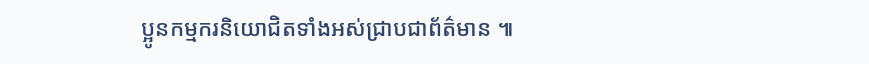ប្អូនកម្មករនិយោជិតទាំងអស់ជ្រាបជាព័ត៌មាន ៕